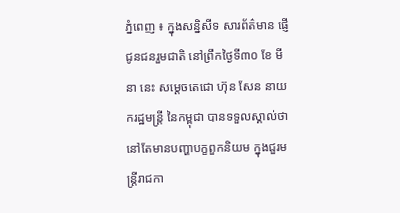ភ្នំពេញ ៖ ក្នុងសន្និសីទ សារព័ត៌មាន ផ្ញើជូនជនរួមជាតិ នៅព្រឹកថ្ងៃទី៣០ ខែ មីនា នេះ សម្ដេចតេជោ ហ៊ុន សែន នាយករដ្ឋមន្រ្តី នៃកម្ពុជា បានទទួលស្គាល់ថា នៅតែមានបញ្ហាបក្ខពួកនិយម ក្នុងជួរមន្រ្តីរាជកា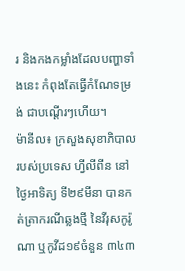រ និងកងកម្លាំងដែលបញ្ហាទាំងនេះ កំពុងតែធ្វើកំណែទម្រង់ ជាបណ្ដើរៗហើយ។
ម៉ានីល៖ ក្រសួងសុខាភិបាល របស់ប្រទេស ហ្វីលីពីន នៅថ្ងៃអាទិត្យ ទី២៩មីនា បានកត់ត្រាករណីឆ្លងថ្មី នៃវីរុសកូរ៉ូណា ឬកូវីដ១៩ចំនួន ៣៤៣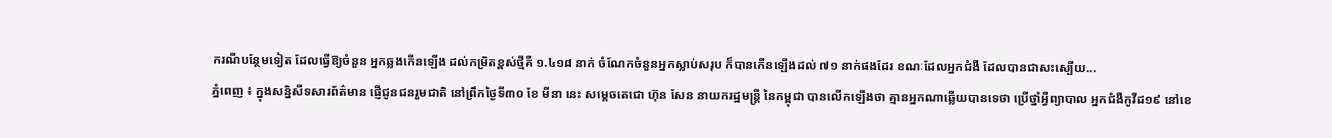ករណីបន្ថែមទៀត ដែលធ្វើឱ្យចំនួន អ្នកឆ្លងកើនឡើង ដល់កម្រិតខ្ពស់ថ្មីគឺ ១.៤១៨ នាក់ ចំណែកចំនួនអ្នកស្លាប់សរុប ក៏បានកើនឡើងដល់ ៧១ នាក់ផងដែរ ខណៈដែលអ្នកជំងឺ ដែលបានជាសះស្បើយ...
ភ្នំពេញ ៖ ក្នុងសន្និសីទសារព័ត៌មាន ផ្ញើជូនជនរួមជាតិ នៅព្រឹកថ្ងៃទី៣០ ខែ មីនា នេះ សម្ដេចតេជោ ហ៊ុន សែន នាយករដ្ឋមន្រ្តី នៃកម្ពុជា បានលើកឡើងថា គ្មានអ្នកណាឆ្លើយបានទេថា ប្រើថ្នាំអ្វីព្យាបាល អ្នកជំងឺកូវីដ១៩ នៅខេ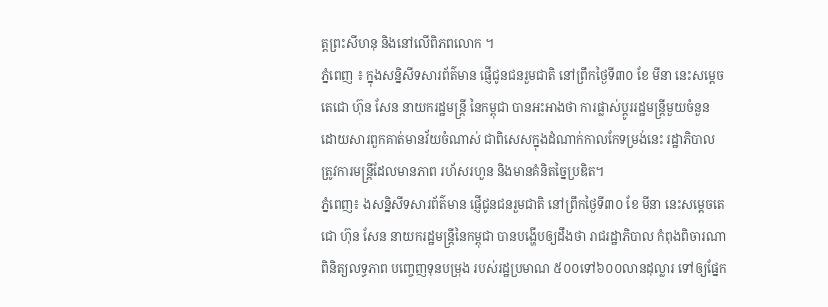ត្តព្រះសីហនុ និងនៅលើពិភពលោក ។
ភ្នំពេញ ៖ ក្នុងសន្និសីទសារព័ត៌មាន ផ្ញើជូនជនរួមជាតិ នៅព្រឹកថ្ងៃទី៣០ ខែ មីនា នេះសម្ដេចតេជោ ហ៊ុន សែន នាយករដ្ឋមន្ត្រី នៃកម្ពុជា បានអះអាងថា ការផ្លាស់ប្ដូររដ្ឋមន្រ្តីមួយចំនួន ដោយសារពួកគាត់មានវ័យចំណាស់ ជាពិសេសក្នុងដំណាក់កាលកែទម្រង់នេះ រដ្ឋាភិបាល ត្រូវការមន្រ្តីដែលមានភាព រហ័សរហួន និងមានគំនិតច្នៃប្រឌិត។
ភ្នំពេញ៖ ងសន្និសីទសារព័ត៌មាន ផ្ញើជូនជនរួមជាតិ នៅព្រឹកថ្ងៃទី៣០ ខែ មីនា នេះសម្ដេចតេជោ ហ៊ុន សែន នាយករដ្ឋមន្ត្រីនៃកម្ពុជា បានបង្ហើបឲ្យដឹងថា រាជរដ្ឋាភិបាល កំពុងពិចារណាពិនិត្យលទ្ធភាព បញ្ចេញទុនបម្រុង របស់រដ្ឋប្រមាណ ៥០០ទៅ៦០០លានដុល្លារ ទៅឲ្យផ្នែក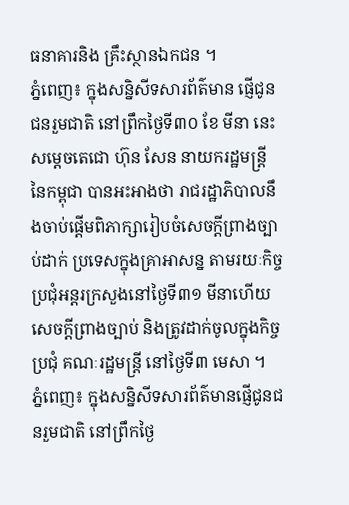ធនាគារនិង គ្រឹះស្ថានឯកជន ។
ភ្នំពេញ៖ ក្នុងសន្និសីទសារព័ត៌មាន ផ្ញើជូនជនរួមជាតិ នៅព្រឹកថ្ងៃទី៣០ ខែ មីនា នេះសម្ដេចតេជោ ហ៊ុន សែន នាយករដ្ឋមន្ត្រីនៃកម្ពុជា បានអះអាងថា រាជរដ្ឋាភិបាលនឹងចាប់ផ្ដើមពិភាក្សារៀបចំសេចក្តីព្រាងច្បាប់ដាក់ ប្រទេសក្នុងគ្រាអាសន្ន តាមរយៈកិច្ចប្រជុំអន្តរក្រសួងនៅថ្ងៃទី៣១ មីនាហើយ សេចក្តីព្រាងច្បាប់ និងត្រូវដាក់ចូលក្នុងកិច្ចប្រជុំ គណៈរដ្ឋមន្រ្តី នៅថ្ងៃទី៣ មេសា ។
ភ្នំពេញ៖ ក្នុងសន្និសីទសារព័ត៌មានផ្ញើជូនជនរួមជាតិ នៅព្រឹកថ្ងៃ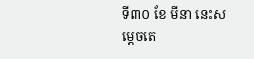ទី៣០ ខែ មីនា នេះសម្ដេចតេ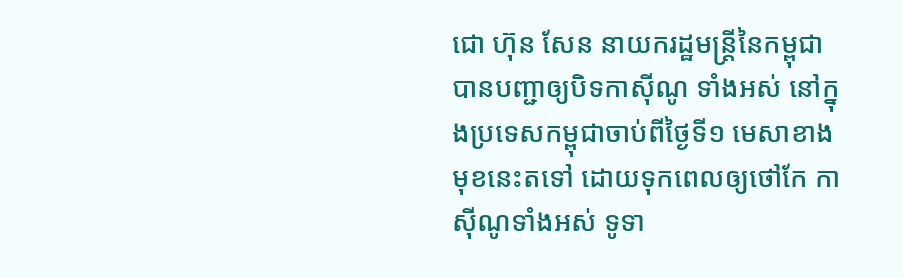ជោ ហ៊ុន សែន នាយករដ្ឋមន្ត្រីនៃកម្ពុជា បានបញ្ជាឲ្យបិទកាស៊ីណូ ទាំងអស់ នៅក្នុងប្រទេសកម្ពុជាចាប់ពីថ្ងៃទី១ មេសាខាងមុខនេះតទៅ ដោយទុកពេលឲ្យថៅកែ កាស៊ីណូទាំងអស់ ទូទា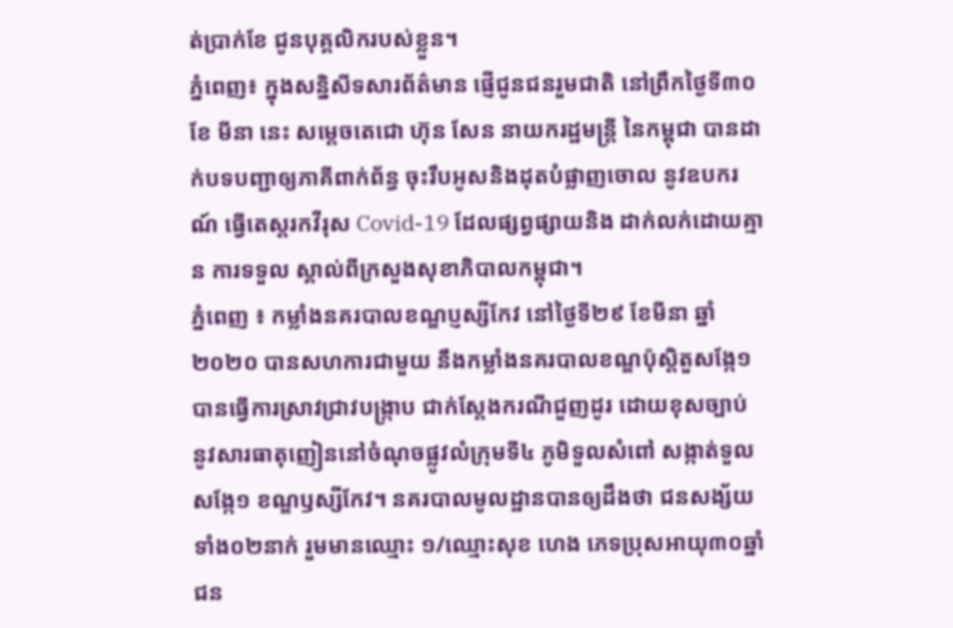ត់ប្រាក់ខែ ជូនបុគ្គលិករបស់ខ្លួន។
ភ្នំពេញ៖ ក្នុងសន្និសីទសារព័ត៌មាន ផ្ញើជូនជនរួមជាតិ នៅព្រឹកថ្ងៃទី៣០ ខែ មីនា នេះ សម្ដេចតេជោ ហ៊ុន សែន នាយករដ្ឋមន្រ្តី នៃកម្ពុជា បានដាក់បទបញ្ជាឲ្យភាគីពាក់ព័ន្ធ ចុះរឹបអូសនិងដុតបំផ្លាញចោល នូវឧបករណ៍ ធ្វើតេស្តរកវីរុស Covid-19 ដែលផ្សព្វផ្សាយនិង ដាក់លក់ដោយគ្មាន ការទទួល ស្គាល់ពីក្រសួងសុខាភិបាលកម្ពុជា។
ភ្នំពេញ ៖ កម្លាំងនគរបាលខណ្ឌប្ញស្សីកែវ នៅថ្ងៃទី២៩ ខែមីនា ឆ្នាំ២០២០ បានសហការជាមួយ នឹងកម្លាំងនគរបាលខណ្ឌប៉ុសិ្តតួសង្កែ១ បានធ្វើការស្រាវជ្រាវបង្ក្រាប ជាក់ស្ដែងករណីជួញដូរ ដោយខុសច្បាប់ នូវសារធាតុញៀននៅចំណុចផ្លូវលំក្រុមទី៤ ភូមិទួលសំពៅ សង្កាត់ទួលសង្កែ១ ខណ្ឌឫស្សីកែវ។ នគរបាលមូលដ្ឋានបានឲ្យដឹងថា ជនសង្ស័យទាំង០២នាក់ រួមមានឈ្មោះ ១/ឈ្មោះសុខ ហេង ភេទប្រុសអាយុ៣០ឆ្នាំជន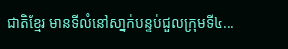ជាតិខ្មែរ មានទីលំនៅសា្នក់បន្ទប់ជួលក្រុមទី៤...